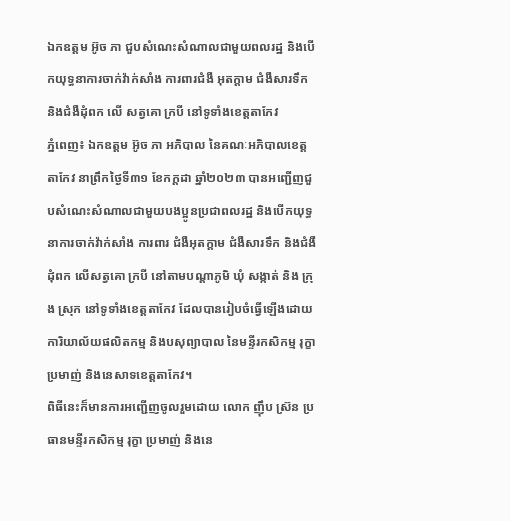ឯកឧត្តម អ៊ូច ភា ជួបសំណេះសំណាលជាមួយពលរដ្ឋ និងបើកយុទ្ធនាការចាក់វ៉ាក់សាំង ការពារជំងឺ អុតក្ដាម ជំងឺសារទឹក និងជំងឺដុំពក លើ សត្វគោ ក្របី នៅទូទាំងខេត្តតាកែវ
ភ្នំពេញ៖ ឯកឧត្តម អ៊ូច ភា អភិបាល នៃគណៈអភិបាលខេត្តតាកែវ នាព្រឹកថ្ងៃទី៣១ ខែកក្ដដា ឆ្នាំ២០២៣ បានអញ្ជើញជួបសំណេះសំណាលជាមួយបងប្អូនប្រជាពលរដ្ឋ និងបើកយុទ្ធនាការចាក់វ៉ាក់សាំង ការពារ ជំងឺអុតក្ដាម ជំងឺសារទឹក និងជំងឺដុំពក លើសត្វគោ ក្របី នៅតាមបណ្ដាភូមិ ឃុំ សង្កាត់ និង ក្រុង ស្រុក នៅទូទាំងខេត្តតាកែវ ដែលបានរៀបចំធ្វើឡើងដោយ ការិយាល័យផលិតកម្ម និងបសុព្យាបាល នៃមន្ទីរកសិកម្ម រុក្ខា ប្រមាញ់ និងនេសាទខេត្តតាកែវ។
ពិធីនេះក៏មានការអញ្ជើញចូលរួមដោយ លោក ញ៉ឹប ស្រ៊ន ប្រធានមន្ទីរកសិកម្ម រុក្ខា ប្រមាញ់ និងនេ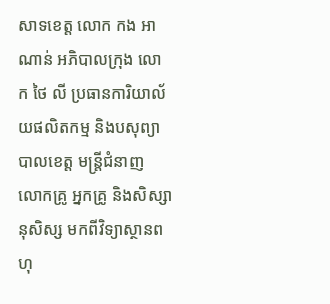សាទខេត្ត លោក កង អាណាន់ អភិបាលក្រុង លោក ថៃ លី ប្រធានការិយាល័យផលិតកម្ម និងបសុព្យាបាលខេត្ត មន្រ្តីជំនាញ លោកគ្រូ អ្នកគ្រូ និងសិស្សានុសិស្ស មកពីវិទ្យាស្ថានពហុ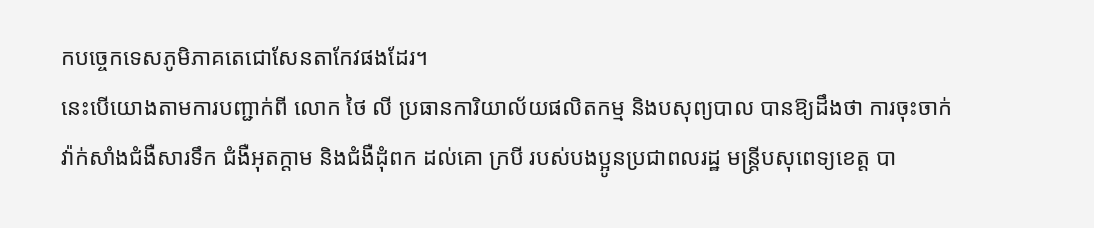កបច្ចេកទេសភូមិភាគតេជោសែនតាកែវផងដែរ។
នេះបើយោងតាមការបញ្ជាក់ពី លោក ថៃ លី ប្រធានការិយាល័យផលិតកម្ម និងបសុព្យបាល បានឱ្យដឹងថា ការចុះចាក់វ៉ាក់សាំងជំងឺសារទឹក ជំងឺអុតក្ដាម និងជំងឺដុំពក ដល់គោ ក្របី របស់បងប្អូនប្រជាពលរដ្ឋ មន្រ្តីបសុពេទ្យខេត្ត បា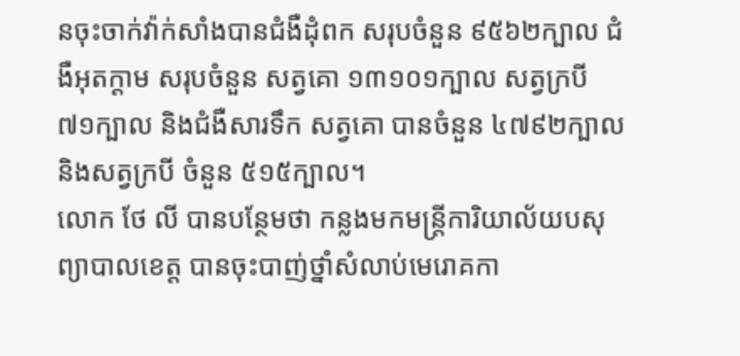នចុះចាក់វ៉ាក់សាំងបានជំងឺដុំពក សរុបចំនួន ៩៥៦២ក្បាល ជំងឺអុតក្ដាម សរុបចំនួន សត្វគោ ១៣១០១ក្បាល សត្វក្របី ៧១ក្បាល និងជំងឺសារទឹក សត្វគោ បានចំនួន ៤៧៩២ក្បាល និងសត្វក្របី ចំនួន ៥១៥ក្បាល។
លោក ថែ លី បានបន្ថែមថា កន្លងមកមន្រ្តីការិយាល័យបសុព្យាបាលខេត្ត បានចុះបាញ់ថ្នាំសំលាប់មេរោគកា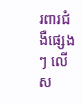រពារជំងឺផ្សេងៗ លើស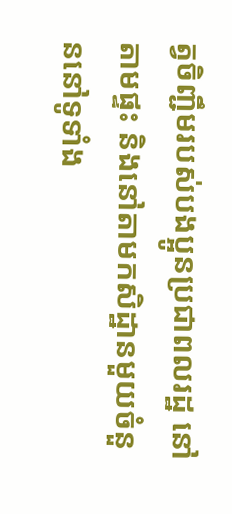ត្វចិញ្ជឹមរបស់បងប្អូនប្រជាពលរដ្ឋ នៅតាមផ្ទះ និងនៅតាមកសិដ្ឋានមួយចំនួននៅទូទាំង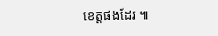ខេត្តផងដែរ ៕